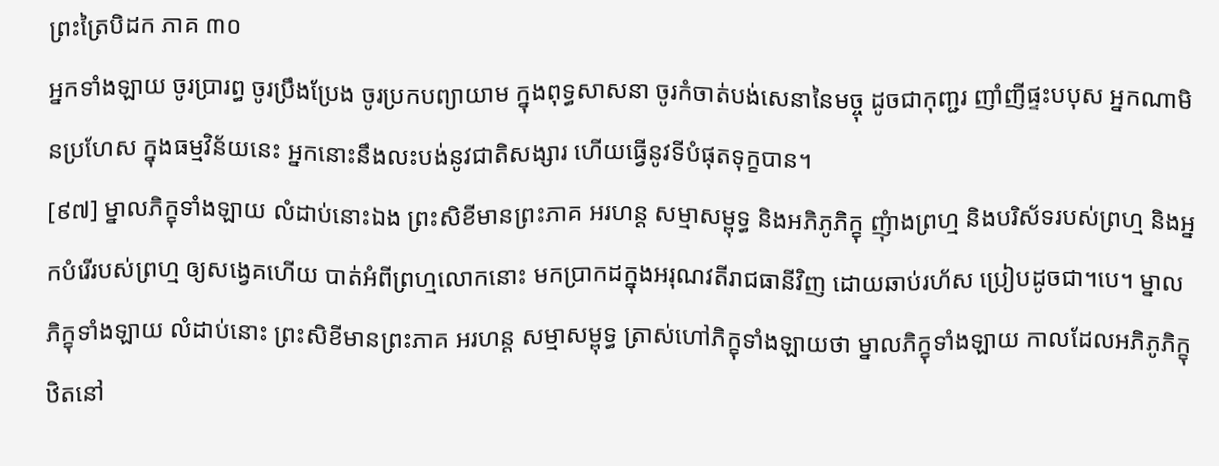ព្រះត្រៃបិដក ភាគ ៣០
អ្នកទាំងឡាយ ចូរប្រារព្ធ ចូរប្រឹងប្រែង ចូរប្រកបព្យាយាម ក្នុងពុទ្ធសាសនា ចូរកំចាត់បង់សេនានៃមច្ចុ ដូចជាកុញ្ជរ ញាំញីផ្ទះបបុស អ្នកណាមិនប្រហែស ក្នុងធម្មវិន័យនេះ អ្នកនោះនឹងលះបង់នូវជាតិសង្សារ ហើយធ្វើនូវទីបំផុតទុក្ខបាន។
[៩៧] ម្នាលភិក្ខុទាំងឡាយ លំដាប់នោះឯង ព្រះសិខីមានព្រះភាគ អរហន្ត សម្មាសម្ពុទ្ធ និងអភិភូភិក្ខុ ញុំាងព្រហ្ម និងបរិស័ទរបស់ព្រហ្ម និងអ្នកបំរើរបស់ព្រហ្ម ឲ្យសង្វេគហើយ បាត់អំពីព្រហ្មលោកនោះ មកប្រាកដក្នុងអរុណវតីរាជធានីវិញ ដោយឆាប់រហ័ស ប្រៀបដូចជា។បេ។ ម្នាលភិក្ខុទាំងឡាយ លំដាប់នោះ ព្រះសិខីមានព្រះភាគ អរហន្ត សម្មាសម្ពុទ្ធ ត្រាស់ហៅភិក្ខុទាំងឡាយថា ម្នាលភិក្ខុទាំងឡាយ កាលដែលអភិភូភិក្ខុ ឋិតនៅ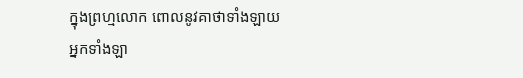ក្នុងព្រហ្មលោក ពោលនូវគាថាទាំងឡាយ អ្នកទាំងឡា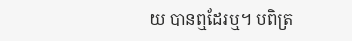យ បានឮដែរឬ។ បពិត្រ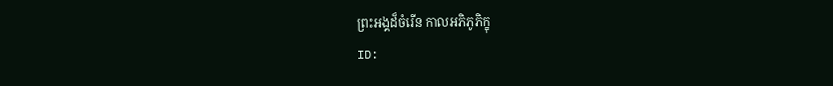ព្រះអង្គដ៏ចំរើន កាលអភិភូភិក្ខុ
ID: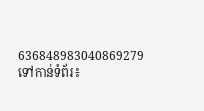636848983040869279
ទៅកាន់ទំព័រ៖